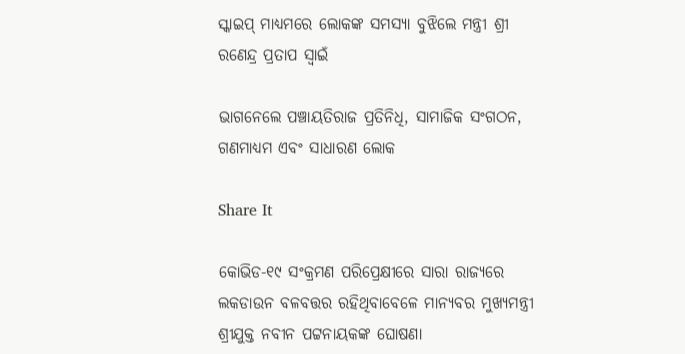ସ୍କାଇପ୍ ମାଧ୍ୟମରେ ଲୋକଙ୍କ ସମସ୍ୟା ବୁଝିଲେ ମନ୍ତ୍ରୀ ଶ୍ରୀ ରଣେନ୍ଦ୍ର ପ୍ରତାପ ସ୍ୱାଇଁ

ଭାଗନେଲେ ପଞ୍ଚାୟତିରାଜ ପ୍ରତିନିଧି, ସାମାଜିକ ସଂଗଠନ, ଗଣମାଧ୍ୟମ ଏବଂ ସାଧାରଣ ଲୋକ

Share It

କୋଭିଡ-୧୯ ସଂକ୍ରମଣ ପରିପ୍ରେକ୍ଷୀରେ ସାରା ରାଜ୍ୟରେ ଲକଡାଉନ ବଳବତ୍ତର ରହିଥିବାବେଳେ ମାନ୍ୟବର ମୁଖ୍ୟମନ୍ତ୍ରୀ ଶ୍ରୀଯୁକ୍ତ ନବୀନ ପଟ୍ଟନାୟକଙ୍କ ଘୋଷଣା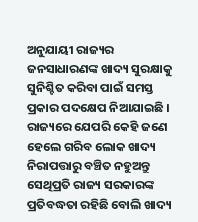ଅନୁଯାୟୀ ରାଜ୍ୟର ଜନସାଧାରଣଙ୍କ ଖାଦ୍ୟ ସୁରକ୍ଷାକୁ ସୁନିଶ୍ଚିତ କରିବା ପାଇଁ ସମସ୍ତ ପ୍ରକାର ପଦକ୍ଷେପ ନିଆଯାଇଛି । ରାଜ୍ୟରେ ଯେପରି କେହି ଜଣେ ହେଲେ ଗରିବ ଲୋକ ଖାଦ୍ୟ ନିରାପତ୍ତାରୁ ବଞ୍ଚିତ ନହୁଅନ୍ତୁ ସେଥିପ୍ରତି ରାଜ୍ୟ ସରକାରଙ୍କ ପ୍ରତିବଦ୍ଧତା ରହିଛି ବୋଲି ଖାଦ୍ୟ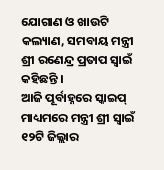ଯୋଗାଣ ଓ ଖାଉଟି କଲ୍ୟାଣ, ସମବାୟ ମନ୍ତ୍ରୀ ଶ୍ରୀ ରଣେନ୍ଦ୍ର ପ୍ରତାପ ସ୍ୱାଇଁ କହିଛନ୍ତି ।
ଆଜି ପୂର୍ବାହ୍ନରେ ସ୍କାଇପ୍ ମାଧ୍ୟମରେ ମନ୍ତ୍ରୀ ଶ୍ରୀ ସ୍ୱାଇଁ ୧୨ଟି ଜିଲ୍ଲାର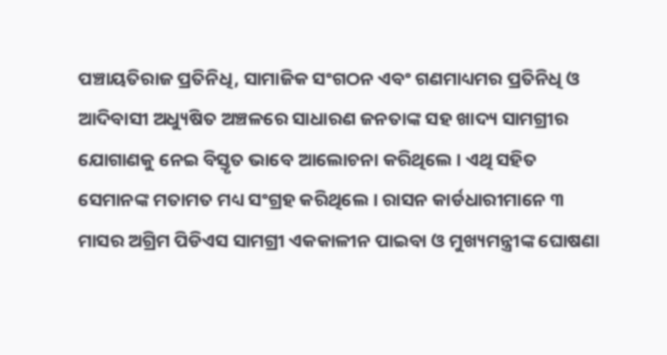ପଞ୍ଚାୟତିରାଜ ପ୍ରତିନିଧି, ସାମାଜିକ ସଂଗଠନ ଏବଂ ଗଣମାଧ୍ୟମର ପ୍ରତିନିଧି ଓ ଆଦିବାସୀ ଅଧ୍ୟୁଷିତ ଅଞ୍ଚଳରେ ସାଧାରଣ ଜନତାଙ୍କ ସହ ଖାଦ୍ୟ ସାମଗ୍ରୀର ଯୋଗାଣକୁ ନେଇ ବିସ୍ତୃତ ଭାବେ ଆଲୋଚନା କରିଥିଲେ । ଏଥି ସହିତ ସେମାନଙ୍କ ମତାମତ ମଧ୍ୟ ସଂଗ୍ରହ କରିଥିଲେ । ରାସନ କାର୍ଡଧାରୀମାନେ ୩ ମାସର ଅଗ୍ରିମ ପିଡିଏସ ସାମଗ୍ରୀ ଏକକାଳୀନ ପାଇବା ଓ ମୁଖ୍ୟମନ୍ତ୍ରୀଙ୍କ ଘୋଷଣା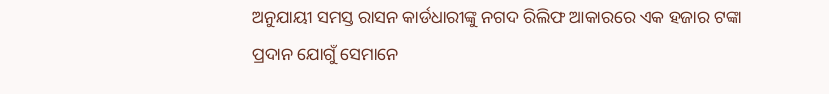ଅନୁଯାୟୀ ସମସ୍ତ ରାସନ କାର୍ଡଧାରୀଙ୍କୁ ନଗଦ ରିଲିଫ ଆକାରରେ ଏକ ହଜାର ଟଙ୍କା ପ୍ରଦାନ ଯୋଗୁଁ ସେମାନେ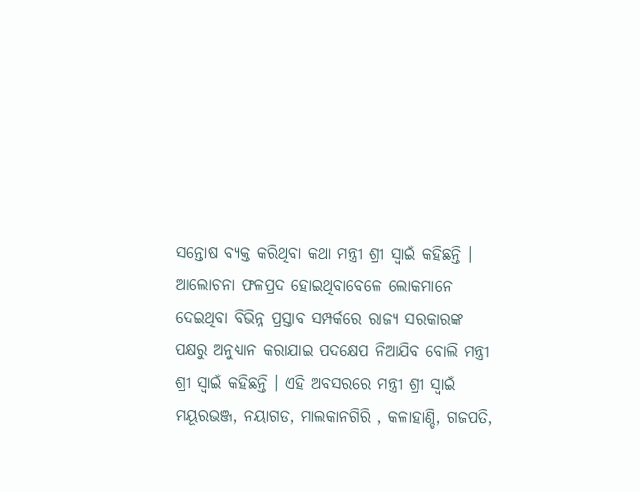ସନ୍ତୋଷ ବ୍ୟକ୍ତ କରିଥିବା କଥା ମନ୍ତ୍ରୀ ଶ୍ରୀ ସ୍ୱାଇଁ କହିଛନ୍ତି ।
ଆଲୋଚନା ଫଳପ୍ରଦ ହୋଇଥିବାବେଳେ ଲୋକମାନେ ଦେଇଥିବା ବିଭିନ୍ନ ପ୍ରସ୍ତାବ ସମ୍ପର୍କରେ ରାଜ୍ୟ ସରକାରଙ୍କ ପକ୍ଷରୁ ଅନୁଧ୍ୟାନ କରାଯାଇ ପଦକ୍ଷେପ ନିଆଯିବ ବୋଲି ମନ୍ତ୍ରୀ ଶ୍ରୀ ସ୍ୱାଇଁ କହିଛନ୍ତି । ଏହି ଅବସରରେ ମନ୍ତ୍ରୀ ଶ୍ରୀ ସ୍ୱାଇଁ ମୟୂରଭଞ୍ଜ, ନୟାଗଡ, ମାଲକାନଗିରି , କଳାହାଣ୍ଡି, ଗଜପତି,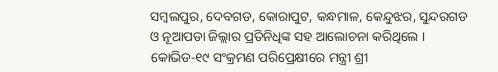ସମ୍ବଲପୁର, ଦେବଗଡ, କୋରାପୁଟ, କନ୍ଧମାଳ, କେନ୍ଦୁଝର, ସୁନ୍ଦରଗଡ ଓ ନୂଆପଡା ଜିଲ୍ଲାର ପ୍ରତିନିଧିଙ୍କ ସହ ଆଲୋଚନା କରିଥିଲେ । କୋଭିଡ-୧୯ ସଂକ୍ରମଣ ପରିପ୍ରେକ୍ଷୀରେ ମନ୍ତ୍ରୀ ଶ୍ରୀ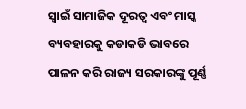ସ୍ୱାଇଁ ସାମାଜିକ ଦୂରତ୍ୱ ଏବଂ ମାସ୍କ ବ୍ୟବହାରକୁ କଡାକଡି ଭାବରେ ପାଳନ କରି ରାଜ୍ୟ ସରକାରଙ୍କୁ ପୂର୍ଣ୍ଣ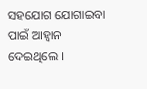ସହଯୋଗ ଯୋଗାଇବା ପାଇଁ ଆହ୍ୱାନ ଦେଇଥିଲେ ।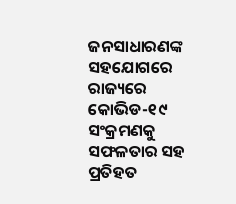ଜନସାଧାରଣଙ୍କ ସହଯୋଗରେ ରାଜ୍ୟରେ କୋଭିଡ-୧୯ ସଂକ୍ରମଣକୁ ସଫଳତାର ସହ ପ୍ରତିହତ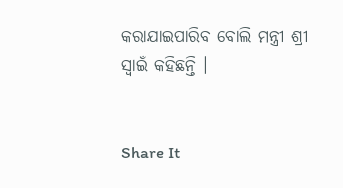କରାଯାଇପାରିବ ବୋଲି ମନ୍ତ୍ରୀ ଶ୍ରୀ ସ୍ୱାଇଁ କହିଛନ୍ତି ।


Share It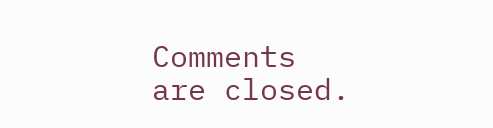Comments are closed.